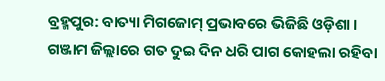ବ୍ରହ୍ମପୁର: ବାତ୍ୟା ମିଗଜୋମ୍ ପ୍ରଭାବରେ ଭିଜିଛି ଓଡ଼ିଶା । ଗଞ୍ଜାମ ଜିଲ୍ଲାରେ ଗତ ଦୁଇ ଦିନ ଧରି ପାଗ କୋହଲା ରହିବା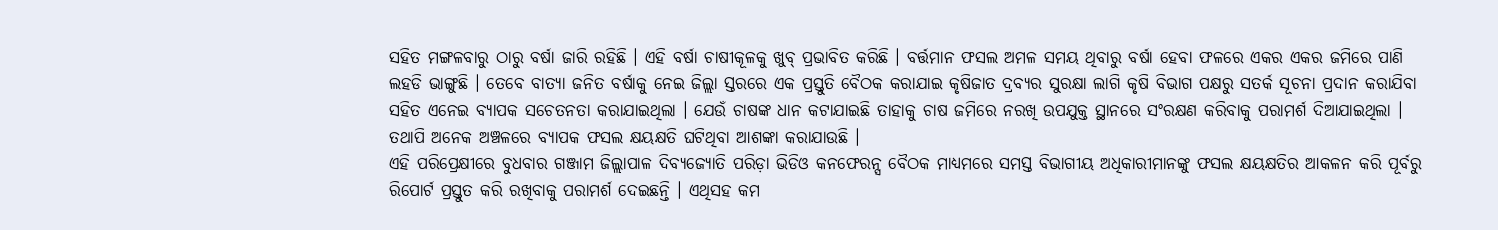ସହିତ ମଙ୍ଗଳବାରୁ ଠାରୁ ବର୍ଷା ଜାରି ରହିଛି । ଏହି ବର୍ଷା ଚାଷୀକୂଳକୁ ଖୁବ୍ ପ୍ରଭାବିତ କରିଛି । ବର୍ତ୍ତମାନ ଫସଲ ଅମଳ ସମୟ ଥିବାରୁ ବର୍ଷା ହେବା ଫଳରେ ଏକର ଏକର ଜମିରେ ପାଣି ଲହଡି ଭାଙ୍ଗୁଛି । ତେବେ ବାତ୍ୟା ଜନିତ ବର୍ଷାକୁ ନେଇ ଜିଲ୍ଲା ସ୍ତରରେ ଏକ ପ୍ରସ୍ତୁତି ବୈଠକ କରାଯାଇ କୃଷିଜାତ ଦ୍ରବ୍ୟର ସୁରକ୍ଷା ଲାଗି କୃଷି ବିଭାଗ ପକ୍ଷରୁ ସତର୍କ ସୂଚନା ପ୍ରଦାନ କରାଯିବା ସହିତ ଏନେଇ ବ୍ୟାପକ ସଚେତନତା କରାଯାଇଥିଲା । ଯେଉଁ ଚାଷଙ୍କ ଧାନ କଟାଯାଇଛି ତାହାକୁ ଚାଷ ଜମିରେ ନରଖି ଉପଯୁକ୍ତ ସ୍ଥାନରେ ସଂରକ୍ଷଣ କରିବାକୁ ପରାମର୍ଶ ଦିଆଯାଇଥିଲା । ତଥାପି ଅନେକ ଅଞ୍ଚଳରେ ବ୍ୟାପକ ଫସଲ କ୍ଷୟକ୍ଷତି ଘଟିଥିବା ଆଶଙ୍କା କରାଯାଉଛି ।
ଏହି ପରିପ୍ରେକ୍ଷୀରେ ବୁଧବାର ଗଞ୍ଜାମ ଜିଲ୍ଲାପାଳ ଦିବ୍ୟଜ୍ୟୋତି ପରିଡ଼ା ଭିଡିଓ କନଫେରନ୍ସ ବୈଠକ ମାଧ୍ୟମରେ ସମସ୍ତ ବିଭାଗୀୟ ଅଧିକାରୀମାନଙ୍କୁ ଫସଲ କ୍ଷୟକ୍ଷତିର ଆକଳନ କରି ପୂର୍ବରୁ ରିପୋର୍ଟ ପ୍ରସ୍ତୁତ କରି ରଖିବାକୁ ପରାମର୍ଶ ଦେଇଛନ୍ତି । ଏଥିସହ କମ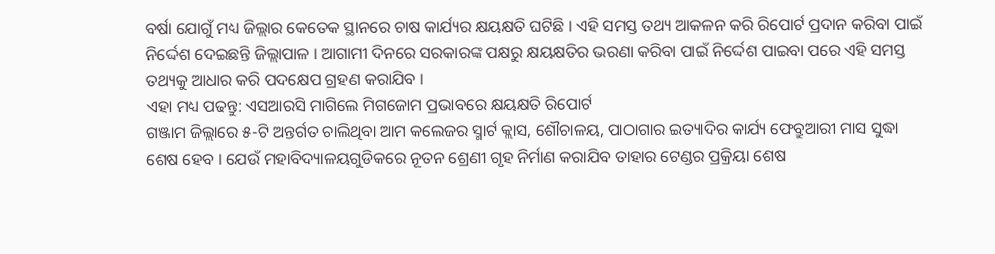ବର୍ଷା ଯୋଗୁଁ ମଧ୍ୟ ଜିଲ୍ଲାର କେତେକ ସ୍ଥାନରେ ଚାଷ କାର୍ଯ୍ୟର କ୍ଷୟକ୍ଷତି ଘଟିଛି । ଏହି ସମସ୍ତ ତଥ୍ୟ ଆକଳନ କରି ରିପୋର୍ଟ ପ୍ରଦାନ କରିବା ପାଇଁ ନିର୍ଦ୍ଦେଶ ଦେଇଛନ୍ତି ଜିଲ୍ଲାପାଳ । ଆଗାମୀ ଦିନରେ ସରକାରଙ୍କ ପକ୍ଷରୁ କ୍ଷୟକ୍ଷତିର ଭରଣା କରିବା ପାଇଁ ନିର୍ଦ୍ଦେଶ ପାଇବା ପରେ ଏହି ସମସ୍ତ ତଥ୍ୟକୁ ଆଧାର କରି ପଦକ୍ଷେପ ଗ୍ରହଣ କରାଯିବ ।
ଏହା ମଧ୍ୟ ପଢନ୍ତୁ: ଏସଆରସି ମାଗିଲେ ମିଗଜୋମ ପ୍ରଭାବରେ କ୍ଷୟକ୍ଷତି ରିପୋର୍ଟ
ଗଞ୍ଜାମ ଜିଲ୍ଲାରେ ୫-ଟି ଅନ୍ତର୍ଗତ ଚାଲିଥିବା ଆମ କଲେଜର ସ୍ମାର୍ଟ କ୍ଲାସ, ଶୌଚାଳୟ, ପାଠାଗାର ଇତ୍ୟାଦିର କାର୍ଯ୍ୟ ଫେବ୍ରୁଆରୀ ମାସ ସୁଦ୍ଧା ଶେଷ ହେବ । ଯେଉଁ ମହାବିଦ୍ୟାଳୟଗୁଡିକରେ ନୂତନ ଶ୍ରେଣୀ ଗୃହ ନିର୍ମାଣ କରାଯିବ ତାହାର ଟେଣ୍ଡର ପ୍ରକ୍ରିୟା ଶେଷ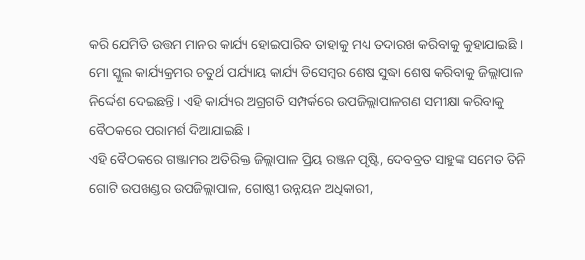କରି ଯେମିତି ଉତ୍ତମ ମାନର କାର୍ଯ୍ୟ ହୋଇପାରିବ ତାହାକୁ ମଧ୍ୟ ତଦାରଖ କରିବାକୁ କୁହାଯାଇଛି । ମୋ ସ୍କୁଲ କାର୍ଯ୍ୟକ୍ରମର ଚତୁର୍ଥ ପର୍ଯ୍ୟାୟ କାର୍ଯ୍ୟ ଡିସେମ୍ବର ଶେଷ ସୁଦ୍ଧା ଶେଷ କରିବାକୁ ଜିଲ୍ଲାପାଳ ନିର୍ଦ୍ଦେଶ ଦେଇଛନ୍ତି । ଏହି କାର୍ଯ୍ୟର ଅଗ୍ରଗତି ସମ୍ପର୍କରେ ଉପଜିଲ୍ଲାପାଳଗଣ ସମୀକ୍ଷା କରିବାକୁ ବୈଠକରେ ପରାମର୍ଶ ଦିଆଯାଇଛି ।
ଏହି ବୈଠକରେ ଗଞ୍ଜାମର ଅତିରିକ୍ତ ଜିଲ୍ଲାପାଳ ପ୍ରିୟ ରଞ୍ଜନ ପୃଷ୍ଟି, ଦେବବ୍ରତ ସାହୁଙ୍କ ସମେତ ତିନି ଗୋଟି ଉପଖଣ୍ଡର ଉପଜିଲ୍ଲାପାଳ, ଗୋଷ୍ଠୀ ଉନ୍ନୟନ ଅଧିକାରୀ,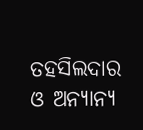ତହସିଲଦାର ଓ ଅନ୍ୟାନ୍ୟ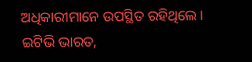ଅଧିକାରୀମାନେ ଉପସ୍ଥିତ ରହିଥିଲେ ।
ଇଟିଭି ଭାରତ,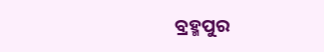ବ୍ରହ୍ମପୁର